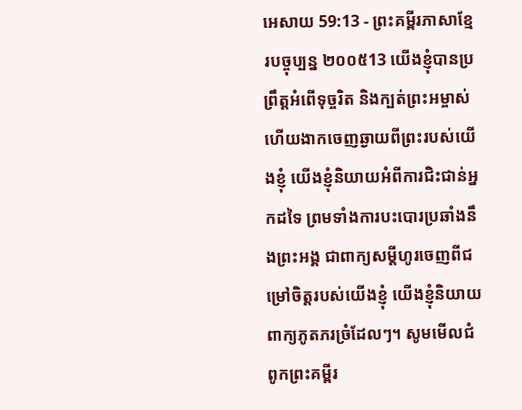អេសាយ 59:13 - ព្រះគម្ពីរភាសាខ្មែរបច្ចុប្បន្ន ២០០៥13 យើងខ្ញុំបានប្រព្រឹត្តអំពើទុច្ចរិត និងក្បត់ព្រះអម្ចាស់ ហើយងាកចេញឆ្ងាយពីព្រះរបស់យើងខ្ញុំ យើងខ្ញុំនិយាយអំពីការជិះជាន់អ្នកដទៃ ព្រមទាំងការបះបោរប្រឆាំងនឹងព្រះអង្គ ជាពាក្យសម្ដីហូរចេញពីជម្រៅចិត្តរបស់យើងខ្ញុំ យើងខ្ញុំនិយាយពាក្យភូតភរច្រំដែលៗ។ សូមមើលជំពូកព្រះគម្ពីរ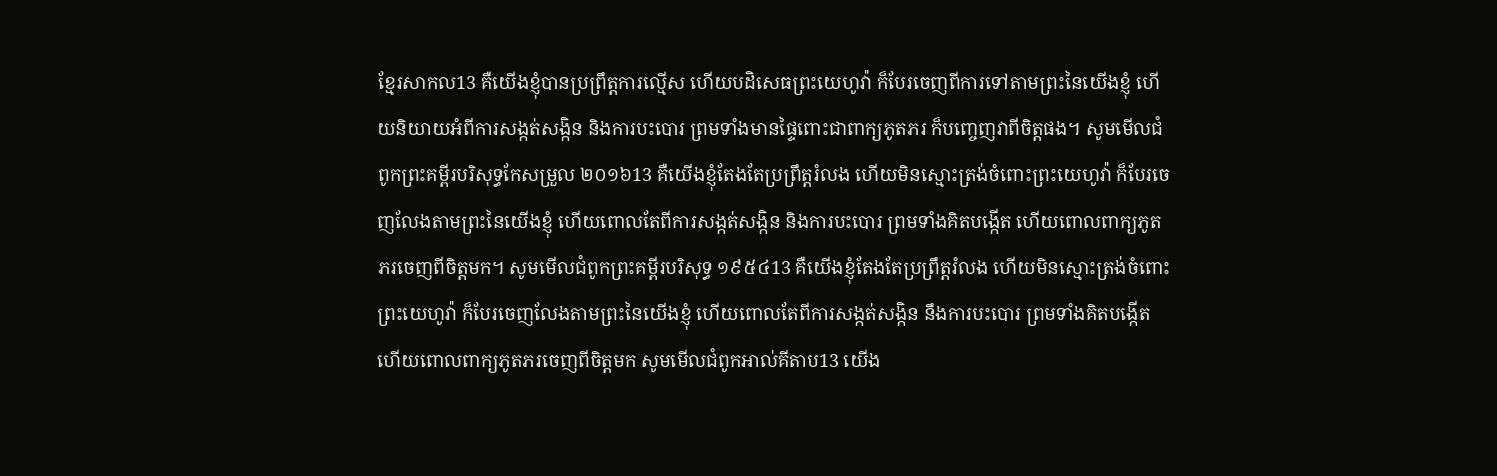ខ្មែរសាកល13 គឺយើងខ្ញុំបានប្រព្រឹត្តការល្មើស ហើយបដិសេធព្រះយេហូវ៉ា ក៏បែរចេញពីការទៅតាមព្រះនៃយើងខ្ញុំ ហើយនិយាយអំពីការសង្កត់សង្កិន និងការបះបោរ ព្រមទាំងមានផ្ទៃពោះជាពាក្យភូតភរ ក៏បញ្ចេញវាពីចិត្តផង។ សូមមើលជំពូកព្រះគម្ពីរបរិសុទ្ធកែសម្រួល ២០១៦13 គឺយើងខ្ញុំតែងតែប្រព្រឹត្តរំលង ហើយមិនស្មោះត្រង់ចំពោះព្រះយេហូវ៉ា ក៏បែរចេញលែងតាមព្រះនៃយើងខ្ញុំ ហើយពោលតែពីការសង្កត់សង្កិន និងការបះបោរ ព្រមទាំងគិតបង្កើត ហើយពោលពាក្យភូតភរចេញពីចិត្តមក។ សូមមើលជំពូកព្រះគម្ពីរបរិសុទ្ធ ១៩៥៤13 គឺយើងខ្ញុំតែងតែប្រព្រឹត្តរំលង ហើយមិនស្មោះត្រង់ចំពោះព្រះយេហូវ៉ា ក៏បែរចេញលែងតាមព្រះនៃយើងខ្ញុំ ហើយពោលតែពីការសង្កត់សង្កិន នឹងការបះបោរ ព្រមទាំងគិតបង្កើត ហើយពោលពាក្យភូតភរចេញពីចិត្តមក សូមមើលជំពូកអាល់គីតាប13 យើង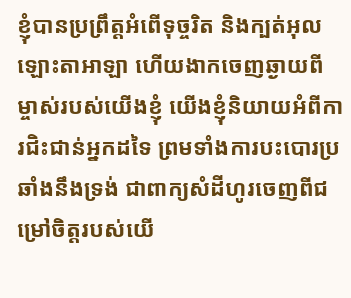ខ្ញុំបានប្រព្រឹត្តអំពើទុច្ចរិត និងក្បត់អុលឡោះតាអាឡា ហើយងាកចេញឆ្ងាយពីម្ចាស់របស់យើងខ្ញុំ យើងខ្ញុំនិយាយអំពីការជិះជាន់អ្នកដទៃ ព្រមទាំងការបះបោរប្រឆាំងនឹងទ្រង់ ជាពាក្យសំដីហូរចេញពីជម្រៅចិត្តរបស់យើ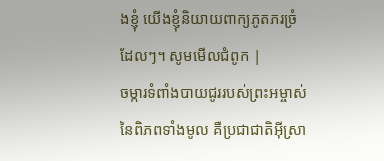ងខ្ញុំ យើងខ្ញុំនិយាយពាក្យភូតភរច្រំដែលៗ។ សូមមើលជំពូក |
ចម្ការទំពាំងបាយជូររបស់ព្រះអម្ចាស់ នៃពិភពទាំងមូល គឺប្រជាជាតិអ៊ីស្រា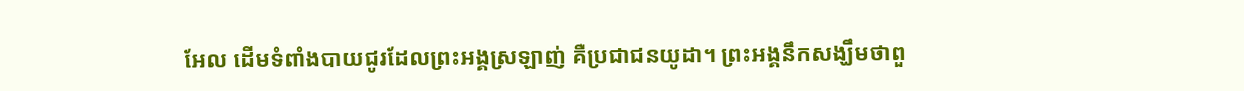អែល ដើមទំពាំងបាយជូរដែលព្រះអង្គស្រឡាញ់ គឺប្រជាជនយូដា។ ព្រះអង្គនឹកសង្ឃឹមថាពួ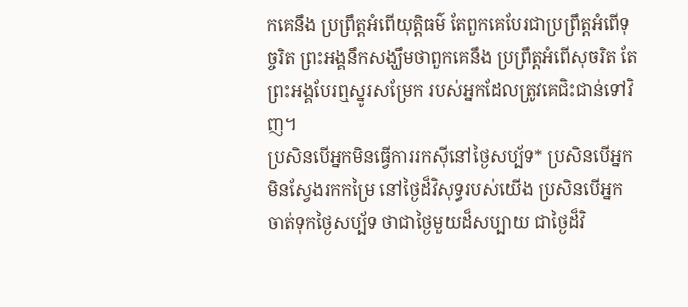កគេនឹង ប្រព្រឹត្តអំពើយុត្តិធម៌ តែពួកគេបែរជាប្រព្រឹត្តអំពើទុច្ចរិត ព្រះអង្គនឹកសង្ឃឹមថាពួកគេនឹង ប្រព្រឹត្តអំពើសុចរិត តែព្រះអង្គបែរឮស្នូរសម្រែក របស់អ្នកដែលត្រូវគេជិះជាន់ទៅវិញ។
ប្រសិនបើអ្នកមិនធ្វើការរកស៊ីនៅថ្ងៃសប្ប័ទ* ប្រសិនបើអ្នកមិនស្វែងរកកម្រៃ នៅថ្ងៃដ៏វិសុទ្ធរបស់យើង ប្រសិនបើអ្នកចាត់ទុកថ្ងៃសប្ប័ទ ថាជាថ្ងៃមួយដ៏សប្បាយ ជាថ្ងៃដ៏វិ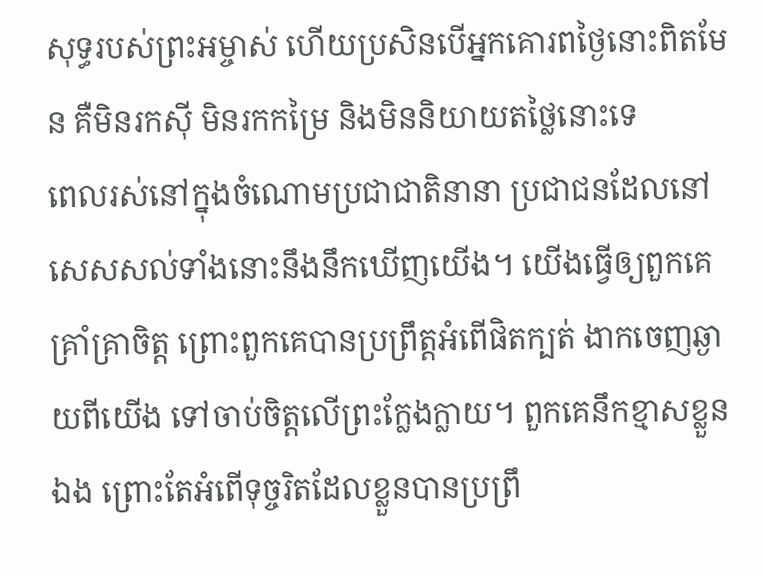សុទ្ធរបស់ព្រះអម្ចាស់ ហើយប្រសិនបើអ្នកគោរពថ្ងៃនោះពិតមែន គឺមិនរកស៊ី មិនរកកម្រៃ និងមិននិយាយតថ្លៃនោះទេ
ពេលរស់នៅក្នុងចំណោមប្រជាជាតិនានា ប្រជាជនដែលនៅសេសសល់ទាំងនោះនឹងនឹកឃើញយើង។ យើងធ្វើឲ្យពួកគេគ្រាំគ្រាចិត្ត ព្រោះពួកគេបានប្រព្រឹត្តអំពើផិតក្បត់ ងាកចេញឆ្ងាយពីយើង ទៅចាប់ចិត្តលើព្រះក្លែងក្លាយ។ ពួកគេនឹកខ្មាសខ្លួនឯង ព្រោះតែអំពើទុច្ចរិតដែលខ្លួនបានប្រព្រឹ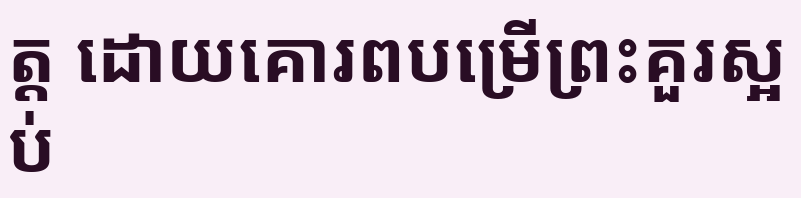ត្ត ដោយគោរពបម្រើព្រះគួរស្អប់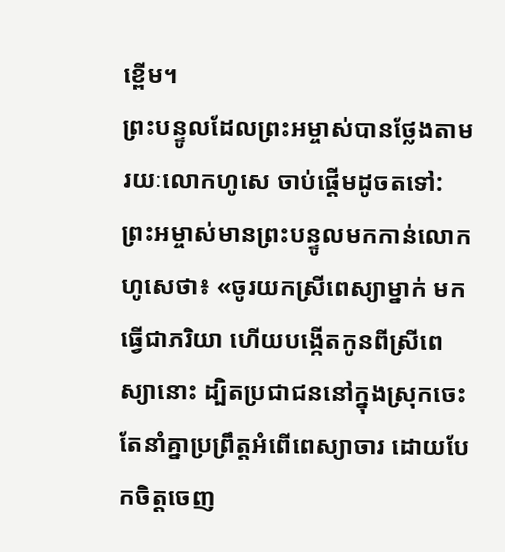ខ្ពើម។
ព្រះបន្ទូលដែលព្រះអម្ចាស់បានថ្លែងតាមរយៈលោកហូសេ ចាប់ផ្ដើមដូចតទៅ: ព្រះអម្ចាស់មានព្រះបន្ទូលមកកាន់លោកហូសេថា៖ «ចូរយកស្រីពេស្យាម្នាក់ មកធ្វើជាភរិយា ហើយបង្កើតកូនពីស្រីពេស្យានោះ ដ្បិតប្រជាជននៅក្នុងស្រុកចេះតែនាំគ្នាប្រព្រឹត្តអំពើពេស្យាចារ ដោយបែកចិត្តចេញ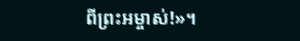ពីព្រះអម្ចាស់!»។